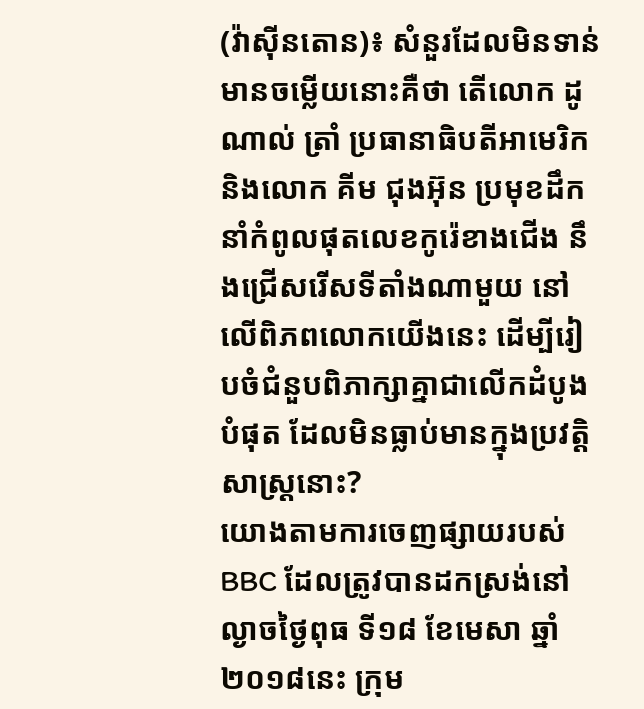(វ៉ាស៊ីនតោន)៖ សំនួរដែលមិនទាន់មានចម្លើយនោះគឺថា តើលោក ដូណាល់ ត្រាំ ប្រធានាធិបតីអាមេរិក និងលោក គីម ជុងអ៊ុន ប្រមុខដឹកនាំកំពូលផុតលេខកូរ៉េខាងជើង នឹងជ្រើសរើសទីតាំងណាមួយ នៅលើពិភពលោកយើងនេះ ដើម្បីរៀបចំជំនួបពិភាក្សាគ្នាជាលើកដំបូងបំផុត ដែលមិនធ្លាប់មានក្នុងប្រវត្តិសាស្ត្រនោះ?
យោងតាមការចេញផ្សាយរបស់ BBC ដែលត្រូវបានដកស្រង់នៅល្ងាចថ្ងៃពុធ ទី១៨ ខែមេសា ឆ្នាំ២០១៨នេះ ក្រុម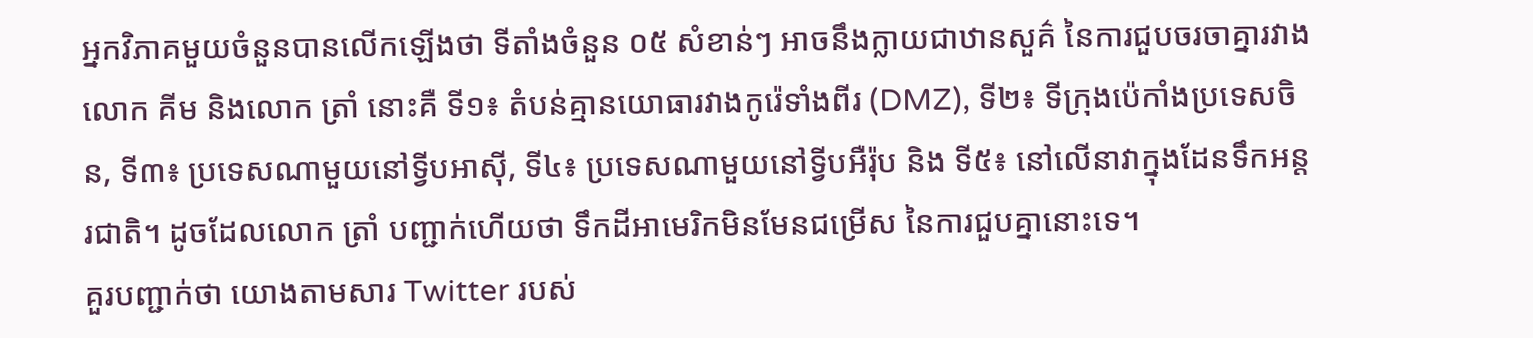អ្នកវិភាគមួយចំនួនបានលើកឡើងថា ទីតាំងចំនួន ០៥ សំខាន់ៗ អាចនឹងក្លាយជាឋានសួគ៌ នៃការជួបចរចាគ្នារវាងលោក គីម និងលោក ត្រាំ នោះគឺ ទី១៖ តំបន់គ្មានយោធារវាងកូរ៉េទាំងពីរ (DMZ), ទី២៖ ទីក្រុងប៉េកាំងប្រទេសចិន, ទី៣៖ ប្រទេសណាមួយនៅទ្វីបអាស៊ី, ទី៤៖ ប្រទេសណាមួយនៅទ្វីបអឺរ៉ុប និង ទី៥៖ នៅលើនាវាក្នុងដែនទឹកអន្តរជាតិ។ ដូចដែលលោក ត្រាំ បញ្ជាក់ហើយថា ទឹកដីអាមេរិកមិនមែនជម្រើស នៃការជួបគ្នានោះទេ។
គួរបញ្ជាក់ថា យោងតាមសារ Twitter របស់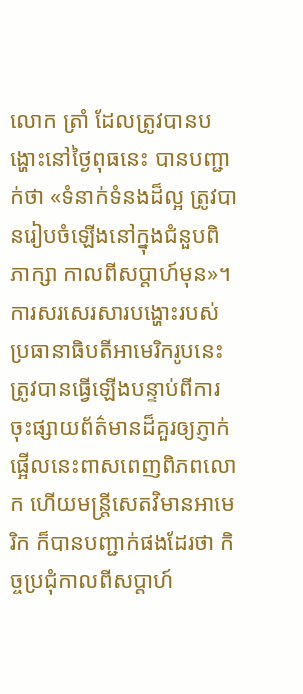លោក ត្រាំ ដែលត្រូវបានបង្ហោះនៅថ្ងៃពុធនេះ បានបញ្ជាក់ថា «ទំនាក់ទំនងដ៏ល្អ ត្រូវបានរៀបចំឡើងនៅក្នុងជំនួបពិភាក្សា កាលពីសប្តាហ៍មុន»។ ការសរសេរសារបង្ហោះរបស់ប្រធានាធិបតីអាមេរិករូបនេះ ត្រូវបានធ្វើឡើងបន្ទាប់ពីការចុះផ្សាយព័ត៌មានដ៏គួរឲ្យភ្ញាក់ផ្អើលនេះពាសពេញពិភពលោក ហើយមន្ត្រីសេតវិមានអាមេរិក ក៏បានបញ្ជាក់ផងដែរថា កិច្ចប្រជុំកាលពីសប្តាហ៍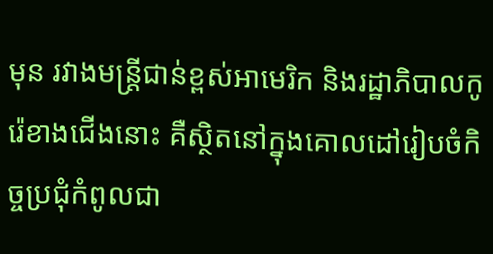មុន រវាងមន្ត្រីជាន់ខ្ពស់អាមេរិក និងរដ្ឋាភិបាលកូរ៉េខាងជើងនោះ គឺស្ថិតនៅក្នុងគោលដៅរៀបចំកិច្ចប្រជុំកំពូលជា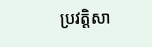ប្រវត្តិសា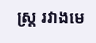ស្ត្រ រវាងមេ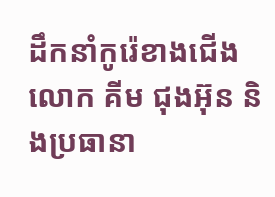ដឹកនាំកូរ៉េខាងជើង លោក គីម ជុងអ៊ុន និងប្រធានា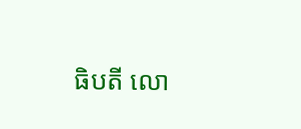ធិបតី លោ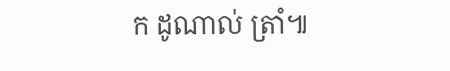ក ដូណាល់ ត្រាំ៕